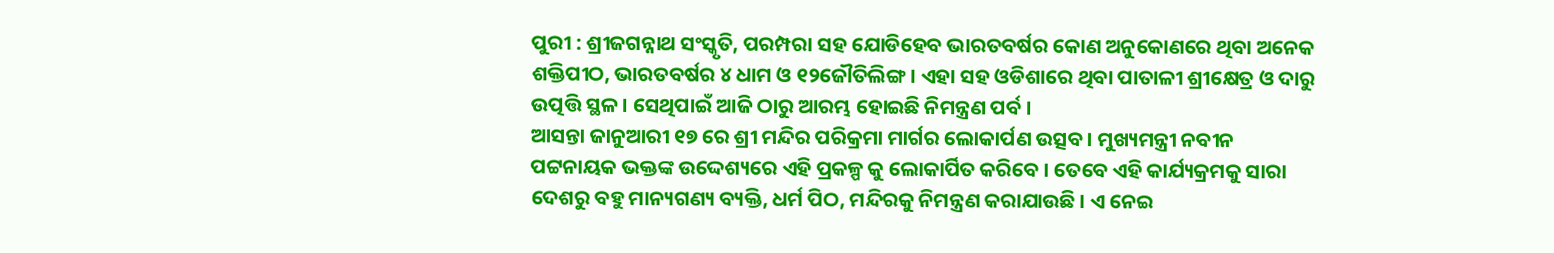ପୁରୀ : ଶ୍ରୀଜଗନ୍ନାଥ ସଂସ୍କୃତି, ପରମ୍ପରା ସହ ଯୋଡିହେବ ଭାରତବର୍ଷର କୋଣ ଅନୁକୋଣରେ ଥିବା ଅନେକ ଶକ୍ତିପୀଠ, ଭାରତବର୍ଷର ୪ ଧାମ ଓ ୧୨ଜୌତିଲିଙ୍ଗ । ଏହା ସହ ଓଡିଶାରେ ଥିବା ପାତାଳୀ ଶ୍ରୀକ୍ଷେତ୍ର ଓ ଦାରୁ ଉତ୍ପତ୍ତି ସ୍ଥଳ । ସେଥିପାଇଁ ଆଜି ଠାରୁ ଆରମ୍ଭ ହୋଇଛି ନିମନ୍ତ୍ରଣ ପର୍ବ ।
ଆସନ୍ତା ଜାନୁଆରୀ ୧୭ ରେ ଶ୍ରୀ ମନ୍ଦିର ପରିକ୍ରମା ମାର୍ଗର ଲୋକାର୍ପଣ ଉତ୍ସବ । ମୁଖ୍ୟମନ୍ତ୍ରୀ ନବୀନ ପଟ୍ଟନାୟକ ଭକ୍ତଙ୍କ ଉଦ୍ଦେଶ୍ୟରେ ଏହି ପ୍ରକଳ୍ପ କୁ ଲୋକାର୍ପିତ କରିବେ । ତେବେ ଏହି କାର୍ଯ୍ୟକ୍ରମକୁ ସାରା ଦେଶରୁ ବହୁ ମାନ୍ୟଗଣ୍ୟ ବ୍ୟକ୍ତି, ଧର୍ମ ପିଠ, ମନ୍ଦିରକୁ ନିମନ୍ତ୍ରଣ କରାଯାଉଛି । ଏ ନେଇ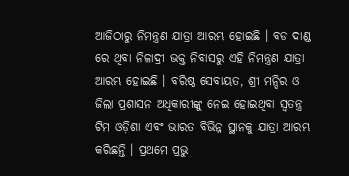ଆଜିଠାରୁ ନିମନ୍ତ୍ରଣ ଯାତ୍ରା ଆରମ୍ଭ ହୋଇଛି । ବଡ ଦାଣ୍ଡ ରେ ଥିବା ନିଳାଦ୍ରୀ ଭକ୍ତ ନିବାସରୁ ଏହି ନିମନ୍ତ୍ରଣ ଯାତ୍ରା ଆରମ୍ଭ ହୋଇଛି । ବରିଷ୍ଠ ସେବାୟତ, ଶ୍ରୀ ମନ୍ଦିର ଓ ଜିଲା ପ୍ରଶାସନ ଅଧିକାରୀଙ୍କୁ ନେଇ ହୋଇଥିବା ସ୍ୱତନ୍ତ୍ର ଟିମ ଓଡ଼ିଶା ଏବଂ ଭାରତ ବିଭିନ୍ନ ସ୍ଥାନକୁ ଯାତ୍ରା ଆରମ୍ଭ କରିଛନ୍ତି । ପ୍ରଥମେ ପ୍ରଭୁ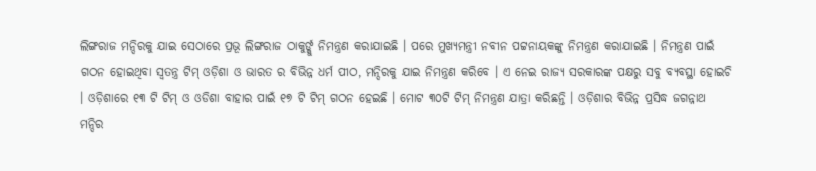ଲିଙ୍ଗରାଜ ମନ୍ଦିରକୁ ଯାଇ ସେଠାରେ ପ୍ରଭୂ ଲିଙ୍ଗରାଜ ଠାକୁର୍ଙ୍କୁ ନିମନ୍ତ୍ରଣ କରାଯାଇଛି । ପରେ ମୁଖ୍ୟମନ୍ତ୍ରୀ ନବୀନ ପଟ୍ଟନାୟକଙ୍କୁ ନିମନ୍ତ୍ରଣ କରାଯାଇଛି । ନିମନ୍ତ୍ରଣ ପାଇଁ ଗଠନ ହୋଇଥିବା ସ୍ୱତନ୍ତ୍ର ଟିମ୍ ଓଡ଼ିଶା ଓ ଭାରତ ର ବିଭିନ୍ନ ଧର୍ମ ପୀଠ, ମନ୍ଦିରକୁ ଯାଇ ନିମନ୍ତ୍ରଣ କରିବେ । ଏ ନେଇ ରାଜ୍ୟ ସରକାରଙ୍କ ପକ୍ଷରୁ ସବୁ ବ୍ୟବସ୍ଥା ହୋଇଚି । ଓଡ଼ିଶାରେ ୧୩ ଟି ଟିମ୍ ଓ ଓଡିଶା ବାହାର ପାଇଁ ୧୭ ଟି ଟିମ୍ ଗଠନ ହେଇଛି । ମୋଟ ୩୦ଟି ଟିମ୍ ନିମନ୍ତ୍ରଣ ଯାତ୍ରା କରିଛନ୍ତି । ଓଡ଼ିଶାର ବିଭିନ୍ନ ପ୍ରସିଦ୍ଧ ଜଗନ୍ନାଥ ମନ୍ଦିର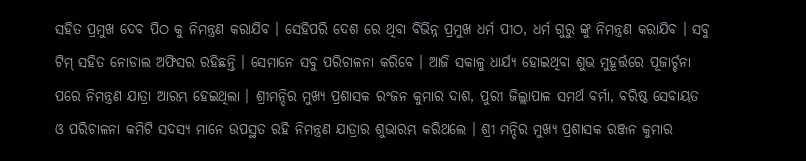ସହିତ ପ୍ରମୁଖ ଦେବ ପିଠ କୁ ନିମନ୍ତ୍ରଣ କରାଯିବ । ସେହିପରି ଦେଶ ରେ ଥିବା ବିଭିନ୍ନ ପ୍ରମୁଖ ଧର୍ମ ପୀଠ, ଧର୍ମ ଗୁରୁ ଙ୍କୁ ନିମନ୍ତ୍ରଣ କରାଯିବ । ସବୁ ଟିମ୍ ସହିତ ନୋଡାଲ ଅଫିସର ରହିଛନ୍ତି । ସେମାନେ ସବୁ ପରିଚାଳନା କରିବେ । ଆଜି ସକାଳୁ ଧାର୍ଯ୍ୟ ହୋଇଥିବା ଶୁଭ ମୁହୂର୍ତ୍ତରେ ପୂଜାର୍ଚ୍ଚନା ପରେ ନିମନ୍ତ୍ରଣ ଯାତ୍ରା ଆରମ୍ଭ ହେଇଥିଲା । ଶ୍ରୀମନ୍ଦିର ମୁଖ୍ୟ ପ୍ରଶାସକ ରଂଜନ କୁମାର ଦାଶ, ପୁରୀ ଜିଲ୍ଲାପାଳ ସମର୍ଥ ବର୍ମା, ବରିଷ୍ଠ ସେବାୟତ ଓ ପରିଚାଳନା କମିଟି ସଦସ୍ୟ ମାନେ ଉପସ୍ଥତ ରହି ନିମନ୍ତ୍ରଣ ଯାତ୍ରାର ଶୁଭାରମ୍ଭ କରିଥଲେ । ଶ୍ରୀ ମନ୍ଦିର ମୁଖ୍ୟ ପ୍ରଶାସକ ରଞ୍ଜନ କୁମାର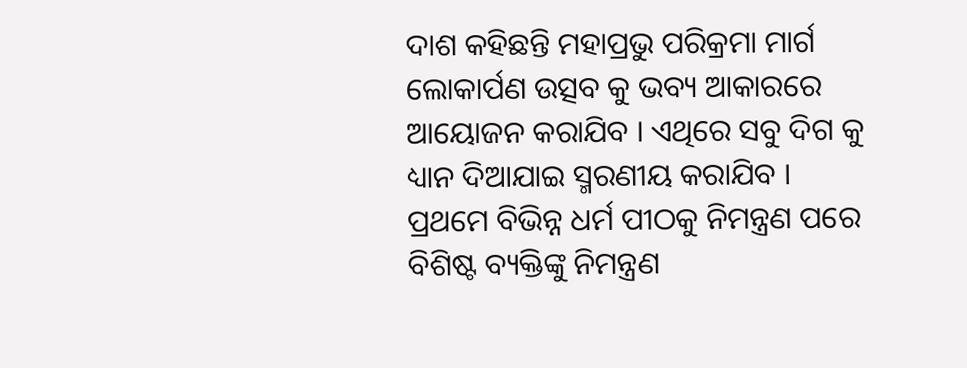ଦାଶ କହିଛନ୍ତି ମହାପ୍ରଭୁ ପରିକ୍ରମା ମାର୍ଗ ଲୋକାର୍ପଣ ଉତ୍ସବ କୁ ଭବ୍ୟ ଆକାରରେ ଆୟୋଜନ କରାଯିବ । ଏଥିରେ ସବୁ ଦିଗ କୁ ଧ୍ୟାନ ଦିଆଯାଇ ସ୍ମରଣୀୟ କରାଯିବ । ପ୍ରଥମେ ବିଭିନ୍ନ ଧର୍ମ ପୀଠକୁ ନିମନ୍ତ୍ରଣ ପରେ ବିଶିଷ୍ଟ ବ୍ୟକ୍ତିଙ୍କୁ ନିମନ୍ତ୍ରଣ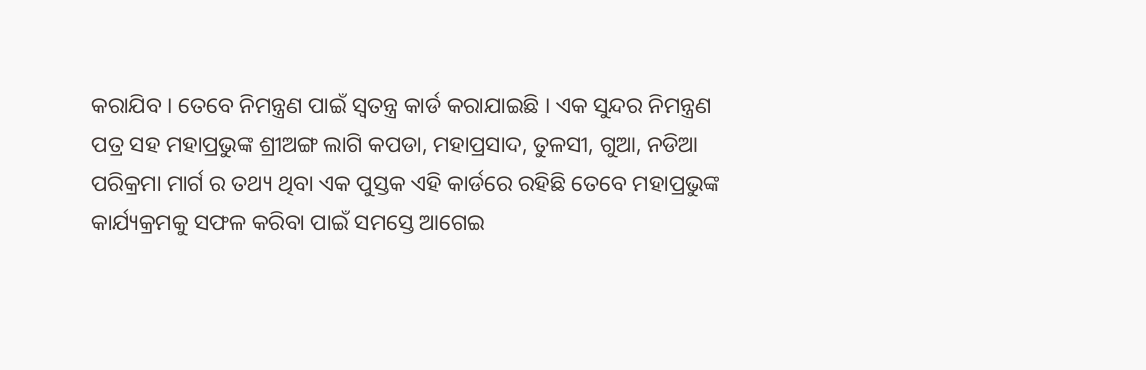କରାଯିବ । ତେବେ ନିମନ୍ତ୍ରଣ ପାଇଁ ସ୍ୱତନ୍ତ୍ର କାର୍ଡ କରାଯାଇଛି । ଏକ ସୁନ୍ଦର ନିମନ୍ତ୍ରଣ ପତ୍ର ସହ ମହାପ୍ରଭୁଙ୍କ ଶ୍ରୀଅଙ୍ଗ ଲାଗି କପଡା, ମହାପ୍ରସାଦ, ତୁଳସୀ, ଗୁଆ, ନଡିଆ ପରିକ୍ରମା ମାର୍ଗ ର ତଥ୍ୟ ଥିବା ଏକ ପୁସ୍ତକ ଏହି କାର୍ଡରେ ରହିଛି ତେବେ ମହାପ୍ରଭୁଙ୍କ କାର୍ଯ୍ୟକ୍ରମକୁ ସଫଳ କରିବା ପାଇଁ ସମସ୍ତେ ଆଗେଇ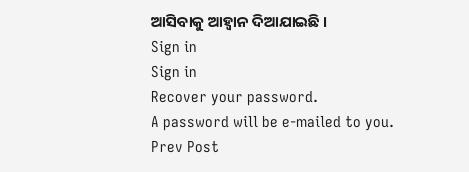ଆସିବାକୁ ଆହ୍ୱାନ ଦିଆଯାଇଛି ।
Sign in
Sign in
Recover your password.
A password will be e-mailed to you.
Prev Post